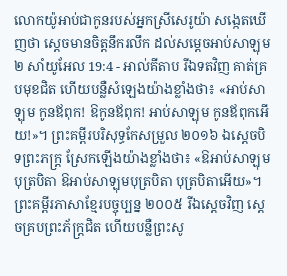លោកយ៉ូអាប់ជាកូនរបស់អ្នកស្រីសេរូយ៉ា សង្កេតឃើញថា ស្តេចមានចិត្តនឹករលឹក ដល់សម្តេចអាប់សាឡុម
២ សាំយូអែល 19:4 - អាល់គីតាប រីឯទតវិញ គាត់គ្របមុខជិត ហើយបន្លឺសំឡេងយ៉ាងខ្លាំងថា៖ «អាប់សាឡុម កូនឪពុក! ឱកូនឪពុក! អាប់សាឡុម កូនឪពុកអើយ!»។ ព្រះគម្ពីរបរិសុទ្ធកែសម្រួល ២០១៦ ឯស្តេចបិទព្រះភក្ត្រ ស្រែកឡើងយ៉ាងខ្លាំងថា៖ «ឱអាប់សាឡុមបុត្របិតា ឱអាប់សាឡុមបុត្របិតា បុត្របិតាអើយ»។ ព្រះគម្ពីរភាសាខ្មែរបច្ចុប្បន្ន ២០០៥ រីឯស្ដេចវិញ ស្ដេចគ្របព្រះភ័ក្ត្រជិត ហើយបន្លឺព្រះសូ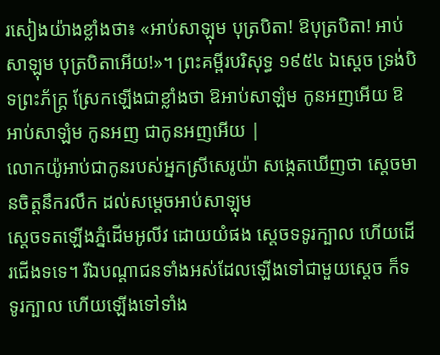រសៀងយ៉ាងខ្លាំងថា៖ «អាប់សាឡុម បុត្របិតា! ឱបុត្របិតា! អាប់សាឡុម បុត្របិតាអើយ!»។ ព្រះគម្ពីរបរិសុទ្ធ ១៩៥៤ ឯស្តេច ទ្រង់បិទព្រះភ័ក្ត្រ ស្រែកឡើងជាខ្លាំងថា ឱអាប់សាឡំម កូនអញអើយ ឱអាប់សាឡំម កូនអញ ជាកូនអញអើយ |
លោកយ៉ូអាប់ជាកូនរបស់អ្នកស្រីសេរូយ៉ា សង្កេតឃើញថា ស្តេចមានចិត្តនឹករលឹក ដល់សម្តេចអាប់សាឡុម
ស្តេចទតឡើងភ្នំដើមអូលីវ ដោយយំផង ស្តេចទទូរក្បាល ហើយដើរជើងទទេ។ រីឯបណ្តាជនទាំងអស់ដែលឡើងទៅជាមួយស្តេច ក៏ទទូរក្បាល ហើយឡើងទៅទាំង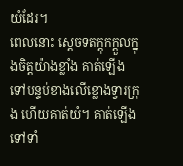យំដែរ។
ពេលនោះ ស្តេចទតក្តុកក្តួលក្នុងចិត្តយ៉ាងខ្លាំង គាត់ឡើងទៅបន្ទប់ខាងលើខ្លោងទ្វារក្រុង ហើយគាត់យំ។ គាត់ឡើងទៅទាំ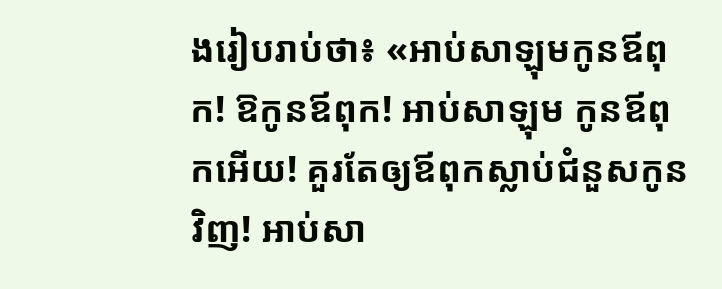ងរៀបរាប់ថា៖ «អាប់សាឡុមកូនឪពុក! ឱកូនឪពុក! អាប់សាឡុម កូនឪពុកអើយ! គួរតែឲ្យឪពុកស្លាប់ជំនួសកូនវិញ! អាប់សា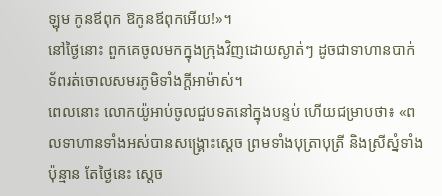ឡុម កូនឪពុក ឱកូនឪពុកអើយ!»។
នៅថ្ងៃនោះ ពួកគេចូលមកក្នុងក្រុងវិញដោយស្ងាត់ៗ ដូចជាទាហានបាក់ទ័ពរត់ចោលសមរភូមិទាំងក្តីអាម៉ាស់។
ពេលនោះ លោកយ៉ូអាប់ចូលជួបទតនៅក្នុងបន្ទប់ ហើយជម្រាបថា៖ «ពលទាហានទាំងអស់បានសង្គ្រោះស្តេច ព្រមទាំងបុត្រាបុត្រី និងស្រីស្នំទាំងប៉ុន្មាន តែថ្ងៃនេះ ស្តេច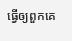ធ្វើឲ្យពួកគេ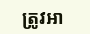ត្រូវអា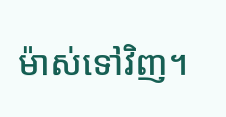ម៉ាស់ទៅវិញ។